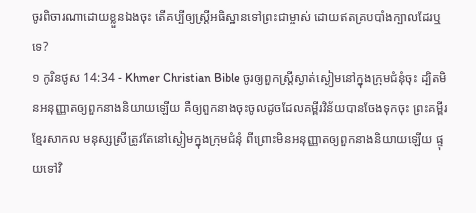ចូរពិចារណាដោយខ្លួនឯងចុះ តើគប្បីឲ្យស្រ្ដីអធិស្ឋានទៅព្រះជាម្ចាស់ ដោយឥតគ្របបាំងក្បាលដែរឬទេ?
១ កូរិនថូស 14:34 - Khmer Christian Bible ចូរឲ្យពួកស្រ្ដីស្ងាត់ស្ងៀមនៅក្នុងក្រុមជំនុំចុះ ដ្បិតមិនអនុញ្ញាតឲ្យពួកនាងនិយាយឡើយ គឺឲ្យពួកនាងចុះចូលដូចដែលគម្ពីរវិន័យបានចែងទុកចុះ ព្រះគម្ពីរខ្មែរសាកល មនុស្សស្រីត្រូវតែនៅស្ងៀមក្នុងក្រុមជំនុំ ពីព្រោះមិនអនុញ្ញាតឲ្យពួកនាងនិយាយឡើយ ផ្ទុយទៅវិ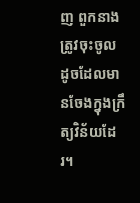ញ ពួកនាងត្រូវចុះចូល ដូចដែលមានចែងក្នុងក្រឹត្យវិន័យដែរ។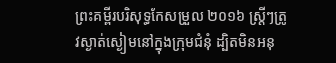ព្រះគម្ពីរបរិសុទ្ធកែសម្រួល ២០១៦ ស្ត្រីៗត្រូវស្ងាត់ស្ងៀមនៅក្នុងក្រុមជំនុំ ដ្បិតមិនអនុ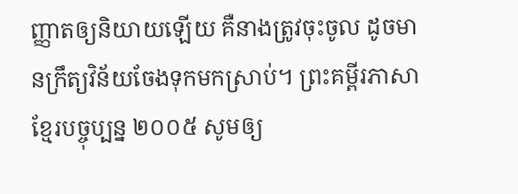ញ្ញាតឲ្យនិយាយឡើយ គឺនាងត្រូវចុះចូល ដូចមានក្រឹត្យវិន័យចែងទុកមកស្រាប់។ ព្រះគម្ពីរភាសាខ្មែរបច្ចុប្បន្ន ២០០៥ សូមឲ្យ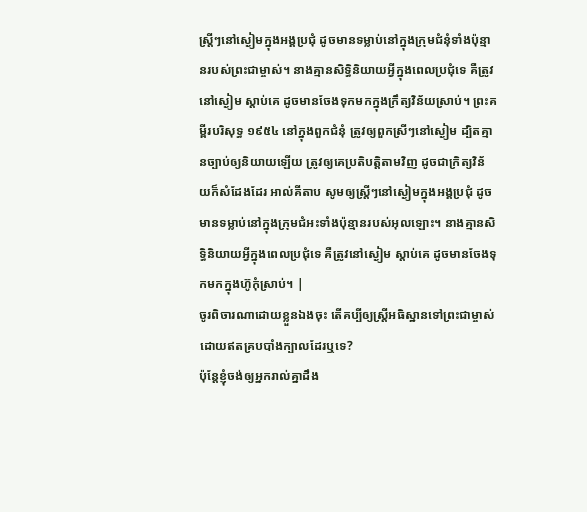ស្ត្រីៗនៅស្ងៀមក្នុងអង្គប្រជុំ ដូចមានទម្លាប់នៅក្នុងក្រុមជំនុំទាំងប៉ុន្មានរបស់ព្រះជាម្ចាស់។ នាងគ្មានសិទ្ធិនិយាយអ្វីក្នុងពេលប្រជុំទេ គឺត្រូវនៅស្ងៀម ស្ដាប់គេ ដូចមានចែងទុកមកក្នុងក្រឹត្យវិន័យស្រាប់។ ព្រះគម្ពីរបរិសុទ្ធ ១៩៥៤ នៅក្នុងពួកជំនុំ ត្រូវឲ្យពួកស្រីៗនៅស្ងៀម ដ្បិតគ្មានច្បាប់ឲ្យនិយាយឡើយ ត្រូវឲ្យគេប្រតិបត្តិតាមវិញ ដូចជាក្រិត្យវិន័យក៏សំដែងដែរ អាល់គីតាប សូមឲ្យស្ដ្រីៗនៅស្ងៀមក្នុងអង្គប្រជុំ ដូចមានទម្លាប់នៅក្នុងក្រុមជំអះទាំងប៉ុន្មានរបស់អុលឡោះ។ នាងគ្មានសិទ្ធិនិយាយអ្វីក្នុងពេលប្រជុំទេ គឺត្រូវនៅស្ងៀម ស្ដាប់គេ ដូចមានចែងទុកមកក្នុងហ៊ូកុំស្រាប់។ |
ចូរពិចារណាដោយខ្លួនឯងចុះ តើគប្បីឲ្យស្រ្ដីអធិស្ឋានទៅព្រះជាម្ចាស់ ដោយឥតគ្របបាំងក្បាលដែរឬទេ?
ប៉ុន្ដែខ្ញុំចង់ឲ្យអ្នករាល់គ្នាដឹង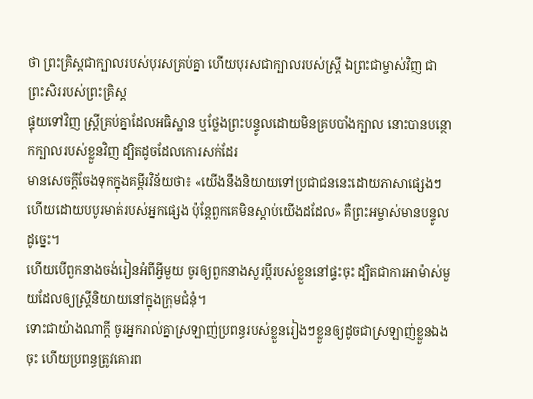ថា ព្រះគ្រិស្ដជាក្បាលរបស់បុរសគ្រប់គ្នា ហើយបុរសជាក្បាលរបស់ស្ដ្រី ឯព្រះជាម្ចាស់វិញ ជាព្រះសិររបស់ព្រះគ្រិស្ដ
ផ្ទុយទៅវិញ ស្រ្ដីគ្រប់គ្នាដែលអធិស្ឋាន ឬថ្លែងព្រះបន្ទូលដោយមិនគ្របបាំងក្បាល នោះបានបន្ថោកក្បាលរបស់ខ្លួនវិញ ដ្បិតដូចដែលកោរសក់ដែរ
មានសេចក្ដីចែងទុកក្នុងគម្ពីរវិន័យថា៖ «យើងនឹងនិយាយទៅប្រជាជននេះដោយភាសាផ្សេងៗ ហើយដោយបបូរមាត់របស់អ្នកផ្សេង ប៉ុន្ដែពួកគេមិនស្ដាប់យើងដដែល» គឺព្រះអម្ចាស់មានបន្ទូលដូច្នេះ។
ហើយបើពួកនាងចង់រៀនអំពីអ្វីមួយ ចូរឲ្យពួកនាងសួរប្ដីរបស់ខ្លួននៅផ្ទះចុះ ដ្បិតជាការអាម៉ាស់មួយដែលឲ្យស្រ្ដីនិយាយនៅក្នុងក្រុមជំនុំ។
ទោះជាយ៉ាងណាក្ដី ចូរអ្នករាល់គ្នាស្រឡាញ់ប្រពន្ធរបស់ខ្លួនរៀងៗខ្លួនឲ្យដូចជាស្រឡាញ់ខ្លួនឯងចុះ ហើយប្រពន្ធត្រូវគោរព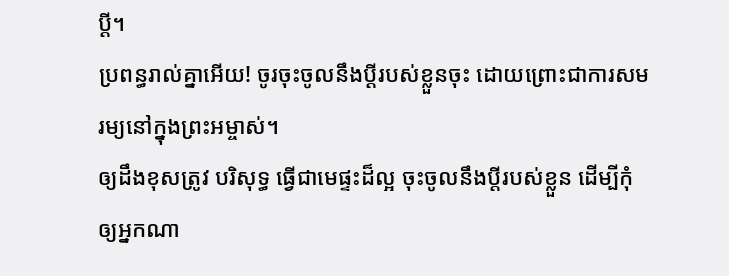ប្ដី។
ប្រពន្ធរាល់គ្នាអើយ! ចូរចុះចូលនឹងប្ដីរបស់ខ្លួនចុះ ដោយព្រោះជាការសមរម្យនៅក្នុងព្រះអម្ចាស់។
ឲ្យដឹងខុសត្រូវ បរិសុទ្ធ ធ្វើជាមេផ្ទះដ៏ល្អ ចុះចូលនឹងប្ដីរបស់ខ្លួន ដើម្បីកុំឲ្យអ្នកណា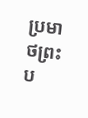ប្រមាថព្រះប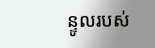ន្ទូលរបស់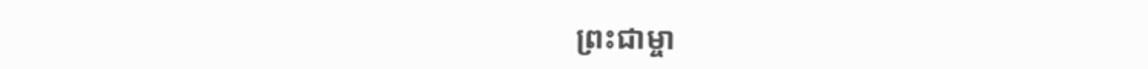ព្រះជាម្ចា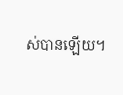ស់បានឡើយ។